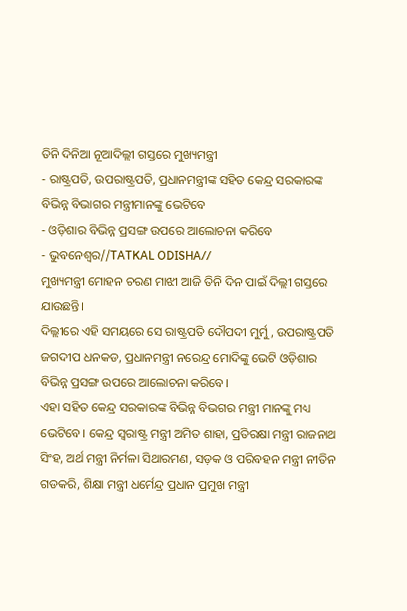ତିନି ଦିନିଆ ନୂଆଦିଲ୍ଲୀ ଗସ୍ତରେ ମୁଖ୍ୟମନ୍ତ୍ରୀ
- ରାଷ୍ଟ୍ରପତି, ଉପରାଷ୍ଟ୍ରପତି, ପ୍ରଧାନମନ୍ତ୍ରୀଙ୍କ ସହିତ କେନ୍ଦ୍ର ସରକାରଙ୍କ ବିଭିନ୍ନ ବିଭାଗର ମନ୍ତ୍ରୀମାନଙ୍କୁ ଭେଟିବେ
- ଓଡ଼ିଶାର ବିଭିନ୍ନ ପ୍ରସଙ୍ଗ ଉପରେ ଆଲୋଚନା କରିବେ
- ଭୁବନେଶ୍ୱର//TATKAL ODISHA//
ମୁଖ୍ୟମନ୍ତ୍ରୀ ମୋହନ ଚରଣ ମାଝୀ ଆଜି ତିନି ଦିନ ପାଇଁ ଦିଲ୍ଲୀ ଗସ୍ତରେ ଯାଉଛନ୍ତି।
ଦିଲ୍ଲୀରେ ଏହି ସମୟରେ ସେ ରାଷ୍ଟ୍ରପତି ଦୌପଦୀ ମୁର୍ମୁ, ଉପରାଷ୍ଟ୍ରପତି ଜଗଦୀପ ଧନକଡ, ପ୍ରଧାନମନ୍ତ୍ରୀ ନରେନ୍ଦ୍ର ମୋଦିଙ୍କୁ ଭେଟି ଓଡ଼ିଶାର ବିଭିନ୍ନ ପ୍ରସଙ୍ଗ ଉପରେ ଆଲୋଚନା କରିବେ।
ଏହା ସହିତ କେନ୍ଦ୍ର ସରକାରଙ୍କ ବିଭିନ୍ନ ବିଭଗର ମନ୍ତ୍ରୀ ମାନଙ୍କୁ ମଧ୍ୟ ଭେଟିବେ। କେନ୍ଦ୍ର ସ୍ଵରାଷ୍ଟ୍ର ମନ୍ତ୍ରୀ ଅମିତ ଶାହା, ପ୍ରତିରକ୍ଷା ମନ୍ତ୍ରୀ ରାଜନାଥ ସିଂହ, ଅର୍ଥ ମନ୍ତ୍ରୀ ନିର୍ମଳା ସିଥାରମଣ, ସଡ଼କ ଓ ପରିବହନ ମନ୍ତ୍ରୀ ନୀତିନ ଗଡକରି, ଶିକ୍ଷା ମନ୍ତ୍ରୀ ଧର୍ମେନ୍ଦ୍ର ପ୍ରଧାନ ପ୍ରମୁଖ ମନ୍ତ୍ରୀ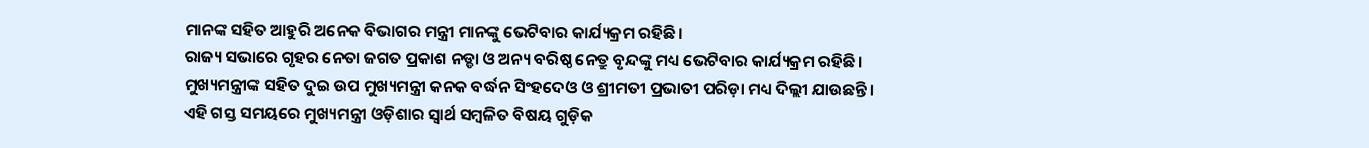ମାନଙ୍କ ସହିତ ଆହୁରି ଅନେକ ବିଭାଗର ମନ୍ତ୍ରୀ ମାନଙ୍କୁ ଭେଟିବାର କାର୍ଯ୍ୟକ୍ରମ ରହିଛି।
ରାଜ୍ୟ ସଭାରେ ଗୃହର ନେତା ଜଗତ ପ୍ରକାଶ ନଡ୍ଡା ଓ ଅନ୍ୟ ବରିଷ୍ଠ ନେତ୍ରୁ ବୃନ୍ଦଙ୍କୁ ମଧ୍ୟ ଭେଟିବାର କାର୍ଯ୍ୟକ୍ରମ ରହିଛି।
ମୁଖ୍ୟମନ୍ତ୍ରୀଙ୍କ ସହିତ ଦୁଇ ଉପ ମୁଖ୍ୟମନ୍ତ୍ରୀ କନକ ବର୍ଦ୍ଧନ ସିଂହଦେଓ ଓ ଶ୍ରୀମତୀ ପ୍ରଭାତୀ ପରିଡ଼ା ମଧ୍ୟ ଦିଲ୍ଲୀ ଯାଉଛନ୍ତି।
ଏହି ଗସ୍ତ ସମୟରେ ମୁଖ୍ୟମନ୍ତ୍ରୀ ଓଡ଼ିଶାର ସ୍ବାର୍ଥ ସମ୍ବଳିତ ବିଷୟ ଗୁଡ଼ିକ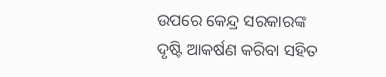ଉପରେ କେନ୍ଦ୍ର ସରକାରଙ୍କ ଦୃଷ୍ଟି ଆକର୍ଷଣ କରିବା ସହିତ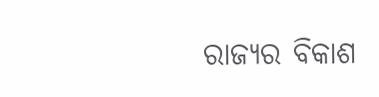ରାଜ୍ୟର ବିକାଶ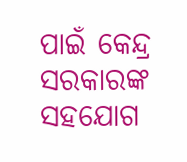ପାଇଁ କେନ୍ଦ୍ର ସରକାରଙ୍କ ସହଯୋଗ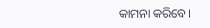କାମନା କରିବେ।